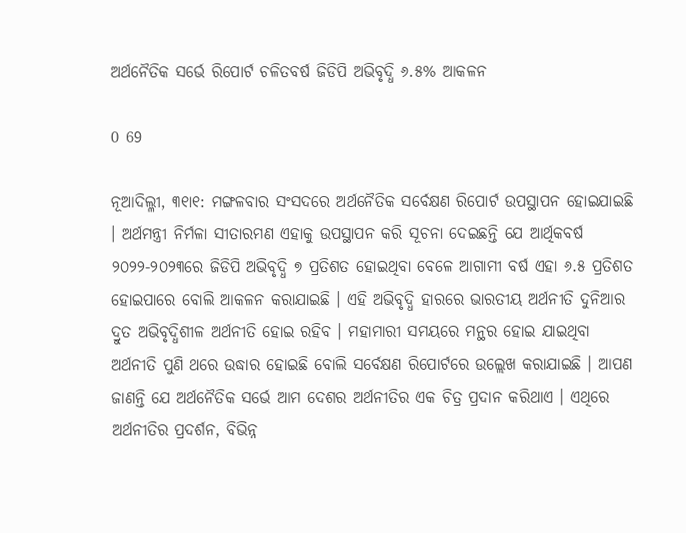ଅର୍ଥନୈତିକ ସର୍ଭେ ରିପୋର୍ଟ ଚଳିତବର୍ଷ ଜିଡିପି ଅଭିବୃଦ୍ଧି ୬.୫% ଆକଳନ

0 69

ନୂଆଦିଲ୍ଳୀ, ୩୧ା୧: ମଙ୍ଗଳବାର ସଂସଦରେ ଅର୍ଥନୈତିକ ସର୍ବେକ୍ଷଣ ରିପୋର୍ଟ ଉପସ୍ଥାପନ ହୋଇଯାଇଛି । ଅର୍ଥମନ୍ତ୍ରୀ ନିର୍ମଳା ସୀତାରମଣ ଏହାକୁ ଉପସ୍ଥାପନ କରି ସୂଚନା ଦେଇଛନ୍ତି ଯେ ଆର୍ଥିକବର୍ଷ ୨୦୨୨-୨୦୨୩ରେ ଜିଡିପି ଅଭିବୃଦ୍ଧି ୭ ପ୍ରତିଶତ ହୋଇଥିବା ବେଳେ ଆଗାମୀ ବର୍ଷ ଏହା ୬.୫ ପ୍ରତିଶତ ହୋଇପାରେ ବୋଲି ଆକଳନ କରାଯାଇଛି । ଏହି ଅଭିବୃଦ୍ଧି ହାରରେ ଭାରତୀୟ ଅର୍ଥନୀତି ଦୁନିଆର ଦ୍ରୁତ ଅଭିବୃଦ୍ଧିଶୀଳ ଅର୍ଥନୀତି ହୋଇ ରହିବ । ମହାମାରୀ ସମୟରେ ମନ୍ଥର ହୋଇ ଯାଇଥିବା ଅର୍ଥନୀତି ପୁଣି ଥରେ ଉଦ୍ଧାର ହୋଇଛି ବୋଲି ସର୍ବେକ୍ଷଣ ରିପୋର୍ଟରେ ଉଲ୍ଲେଖ କରାଯାଇଛି । ଆପଣ ଜାଣନ୍ତି ଯେ ଅର୍ଥନୈତିକ ସର୍ଭେ ଆମ ଦେଶର ଅର୍ଥନୀତିର ଏକ ଚିତ୍ର ପ୍ରଦାନ କରିଥାଏ । ଏଥିରେ ଅର୍ଥନୀତିର ପ୍ରଦର୍ଶନ, ବିଭିନ୍ନ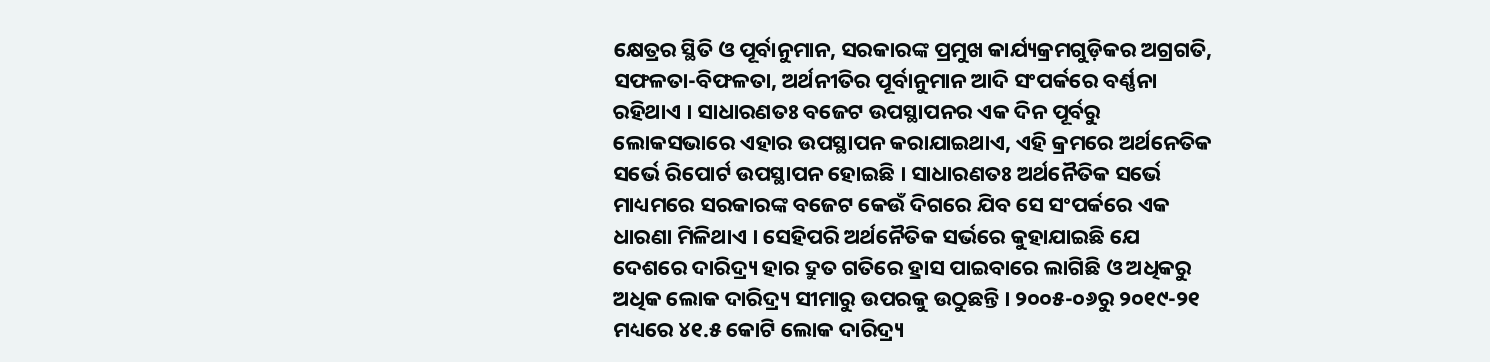କ୍ଷେତ୍ରର ସ୍ଥିତି ଓ ପୂର୍ବାନୁମାନ, ସରକାରଙ୍କ ପ୍ରମୁଖ କାର୍ଯ୍ୟକ୍ରମଗୁଡ଼ିକର ଅଗ୍ରଗତି, ସଫଳତା-ବିଫଳତା, ଅର୍ଥନୀତିର ପୂର୍ବାନୁମାନ ଆଦି ସଂପର୍କରେ ବର୍ଣ୍ଣନା ରହିଥାଏ । ସାଧାରଣତଃ ବଜେଟ ଉପସ୍ଥାପନର ଏକ ଦିନ ପୂର୍ବରୁ ଲୋକସଭାରେ ଏହାର ଉପସ୍ଥାପନ କରାଯାଇଥାଏ, ଏହି କ୍ରମରେ ଅର୍ଥନେତିକ ସର୍ଭେ ରିପୋର୍ଟ ଉପସ୍ଥାପନ ହୋଇଛି । ସାଧାରଣତଃ ଅର୍ଥନୈତିକ ସର୍ଭେ ମାଧ୍ୟମରେ ସରକାରଙ୍କ ବଜେଟ କେଉଁ ଦିଗରେ ଯିବ ସେ ସଂପର୍କରେ ଏକ ଧାରଣା ମିଳିଥାଏ । ସେହିପରି ଅର୍ଥନୈତିକ ସର୍ଭରେ କୁହାଯାଇଛି ଯେ ଦେଶରେ ଦାରିଦ୍ର‌୍ୟ ହାର ଦ୍ରୁତ ଗତିରେ ହ୍ରାସ ପାଇବାରେ ଲାଗିଛି ଓ ଅଧିକରୁ ଅଧିକ ଲୋକ ଦାରିଦ୍ର‌୍ୟ ସୀମାରୁ ଉପରକୁ ଉଠୁଛନ୍ତି । ୨୦୦୫-୦୬ରୁ ୨୦୧୯-୨୧ ମଧ୍ୟରେ ୪୧.୫ କୋଟି ଲୋକ ଦାରିଦ୍ର‌୍ୟ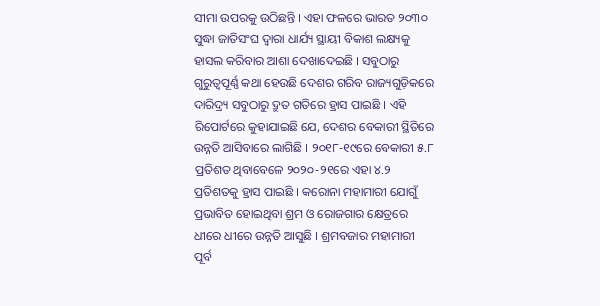ସୀମା ଉପରକୁ ଉଠିଛନ୍ତି । ଏହା ଫଳରେ ଭାରତ ୨୦୩୦ ସୁଦ୍ଧା ଜାତିସଂଘ ଦ୍ୱାରା ଧାର୍ଯ୍ୟ ସ୍ଥାୟୀ ବିକାଶ ଲକ୍ଷ୍ୟକୁ ହାସଲ କରିବାର ଆଶା ଦେଖାଦେଇଛି । ସବୁଠାରୁ ଗୁରୁତ୍ୱପୂର୍ଣ୍ଣ କଥା ହେଉଛି ଦେଶର ଗରିବ ରାଜ୍ୟଗୁଡ଼ିକରେ ଦାରିଦ୍ର‌୍ୟ ସବୁଠାରୁ ଦ୍ରୁତ ଗତିରେ ହ୍ରାସ ପାଇଛି । ଏହି ରିପୋର୍ଟରେ କୁହାଯାଇଛି ଯେ, ଦେଶର ବେକାରୀ ସ୍ଥିତିରେ ଉନ୍ନତି ଆସିବାରେ ଲାଗିଛି । ୨୦୧୮-୧୯ରେ ବେକାରୀ ୫.୮ ପ୍ରତିଶତ ଥିବାବେଳେ ୨୦୨୦-୨୧ରେ ଏହା ୪.୨ ପ୍ରତିଶତକୁ ହ୍ରାସ ପାଇଛି । କରୋନା ମହାମାରୀ ଯୋଗୁଁ ପ୍ରଭାବିତ ହୋଇଥିବା ଶ୍ରମ ଓ ରୋଜଗାର କ୍ଷେତ୍ରରେ ଧୀରେ ଧୀରେ ଉନ୍ନତି ଆସୁଛି । ଶ୍ରମବଜାର ମହାମାରୀ ପୂର୍ବ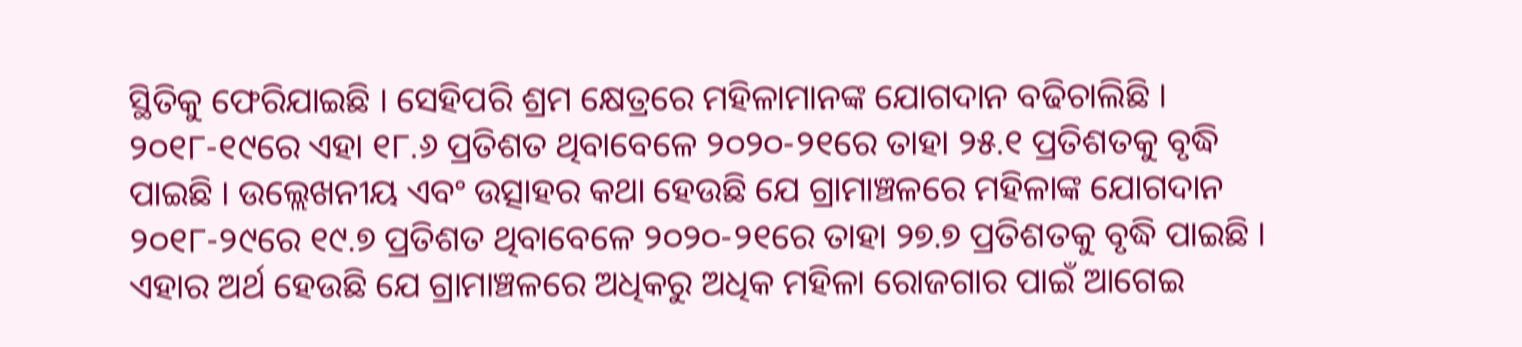ସ୍ଥିତିକୁ ଫେରିଯାଇଛି । ସେହିପରି ଶ୍ରମ କ୍ଷେତ୍ରରେ ମହିଳାମାନଙ୍କ ଯୋଗଦାନ ବଢିଚାଲିଛି । ୨୦୧୮-୧୯ରେ ଏହା ୧୮.୬ ପ୍ରତିଶତ ଥିବାବେଳେ ୨୦୨୦-୨୧ରେ ତାହା ୨୫.୧ ପ୍ରତିଶତକୁ ବୃଦ୍ଧି ପାଇଛି । ଉଲ୍ଲେଖନୀୟ ଏବଂ ଉତ୍ସାହର କଥା ହେଉଛି ଯେ ଗ୍ରାମାଞ୍ଚଳରେ ମହିଳାଙ୍କ ଯୋଗଦାନ ୨୦୧୮-୨୯ରେ ୧୯.୭ ପ୍ରତିଶତ ଥିବାବେଳେ ୨୦୨୦-୨୧ରେ ତାହା ୨୭.୭ ପ୍ରତିଶତକୁ ବୃଦ୍ଧି ପାଇଛି । ଏହାର ଅର୍ଥ ହେଉଛି ଯେ ଗ୍ରାମାଞ୍ଚଳରେ ଅଧିକରୁ ଅଧିକ ମହିଳା ରୋଜଗାର ପାଇଁ ଆଗେଇ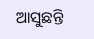ଆସୁଛନ୍ତି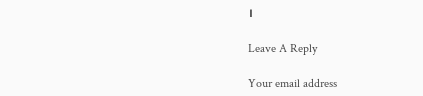।

Leave A Reply

Your email address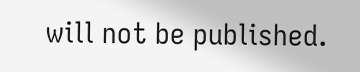will not be published.